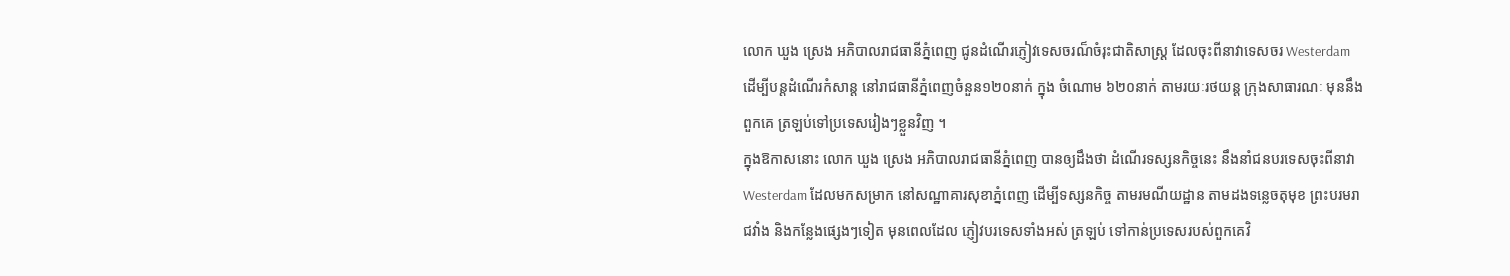លោក ឃួង ស្រេង អភិបាលរាជធានីភ្នំពេញ ជូនដំណើរភ្ញៀវទេសចរណ៏ចំរុះជាតិសាស្ដ្រ ដែលចុះពីនាវាទេសចរ Westerdam ដើម្បីបន្ដដំណើរកំសាន្ដ នៅរាជធានីភ្នំពេញចំនួន១២០នាក់ ក្នុង ចំណោម ៦២០នាក់ តាមរយៈរថយន្ដ ក្រុងសាធារណៈ មុននឹងពួកគេ ត្រឡប់ទៅប្រទេសរៀងៗខ្លួនវិញ ។
ក្នុងឱកាសនោះ លោក ឃួង ស្រេង អភិបាលរាជធានីភ្នំពេញ បានឲ្យដឹងថា ដំណើរទស្សនកិច្ចនេះ នឹងនាំជនបរទេសចុះពីនាវាWesterdam ដែលមកសម្រាក នៅសណ្ឋាគារសុខាភ្នំពេញ ដើម្បីទស្សនកិច្ច តាមរមណីយដ្ឋាន តាមដងទន្លេចតុមុខ ព្រះបរមរាជវាំង និងកន្លែងផ្សេងៗទៀត មុនពេលដែល ភ្ញៀវបរទេសទាំងអស់ ត្រឡប់ ទៅកាន់ប្រទេសរបស់ពួកគេវិ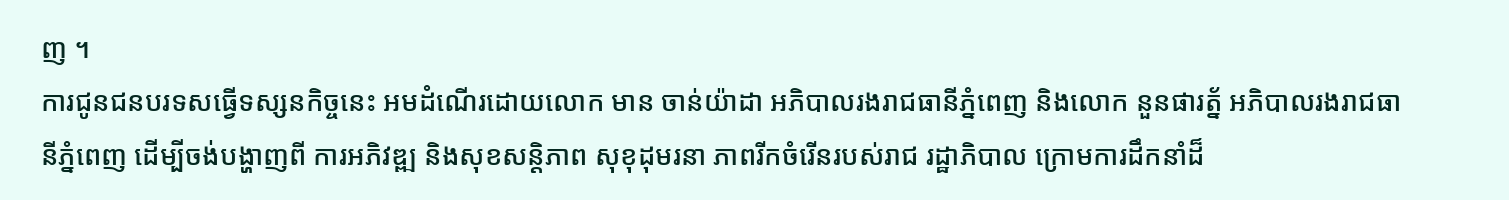ញ ។
ការជូនជនបរទសធ្វើទស្សនកិច្ចនេះ អមដំណើរដោយលោក មាន ចាន់យ៉ាដា អភិបាលរងរាជធានីភ្នំពេញ និងលោក នួនផារត័្ន អភិបាលរងរាជធានីភ្នំពេញ ដើម្បីចង់បង្ហាញពី ការអភិវឌ្ឍ និងសុខសន្ដិភាព សុខុដុមរនា ភាពរីកចំរើនរបស់រាជ រដ្ឋាភិបាល ក្រោមការដឹកនាំដ៏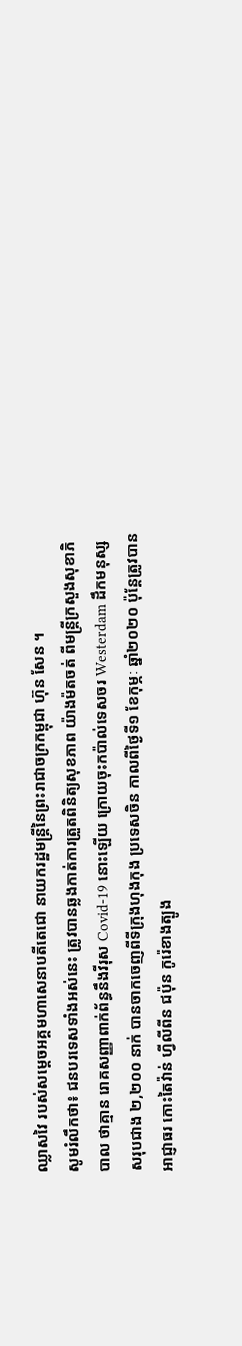ឈ្លាសវៃ របស់សម្ដេចអគ្គមហាសេនាបតីតេជោ នាយករដ្ឋមន្ដ្រីនៃព្រះរាជាចក្រកម្ពុជា ហ៊ុន សែន ។
សូមរំលឹកថា៖ ជនបរទេសទាំងអស់នេះ ត្រូវបានឆ្លងកាត់ការត្រួតពិនិត្យសុខភាព យ៉ាងម៉តចត់ ពីមន្ត្រីក្រសួងសុខាភិបាល ថាគ្មាន រោគសញ្ញាពាក់ព័ន្ធនឹងវីរុស Covid-19 នោះឡើយ ក្រោយចុះកប៉ាល់ទេសចរ Westerdam ដឹកមនុស្សសរុបជាង ២,២០០ នាក់ បានចាកចេញពីទីក្រុងហុងកុង ប្រទេសចិន កាលពីថ្ងៃទី១ ខែកុម្ភៈ ឆ្នាំ២០២០ ប៉ុន្តែត្រូវបានអាជ្ញាធរ កោះតៃវ៉ាន់ ហ្វីលីពីន ជប៉ុន កូរ៉េខាងត្បូង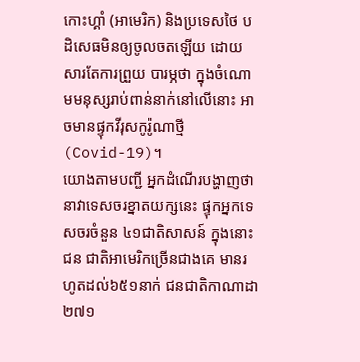កោះហ្គាំ (អាមេរិក) និងប្រទេសថៃ បដិសេធមិនឲ្យចូលចតឡើយ ដោយសារតែការព្រួយ បារម្ភថា ក្នុងចំណោមមនុស្សរាប់ពាន់នាក់នៅលើនោះ អាចមានផ្ទុកវីរុសកូរ៉ូណាថ្មី (Covid-19)។
យោងតាមបញ្ជី អ្នកដំណើរបង្ហាញថា នាវាទេសចរខ្នាតយក្សនេះ ផ្ទុកអ្នកទេសចរចំនួន ៤១ជាតិសាសន៍ ក្នុងនោះជន ជាតិអាមេរិកច្រើនជាងគេ មានរហូតដល់៦៥១នាក់ ជនជាតិកាណាដា ២៧១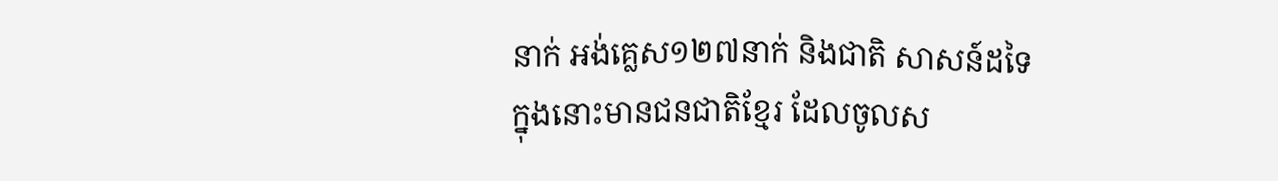នាក់ អង់គ្លេស១២៧នាក់ និងជាតិ សាសន៍ដទៃ ក្នុងនោះមានជនជាតិខ្មែរ ដែលចូលស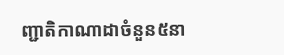ញ្ជាតិកាណាដាចំនួន៥នា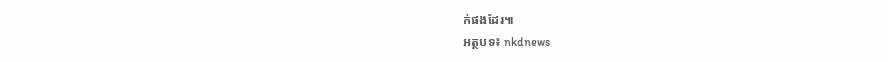ក់ផងដែរ៕
អត្ថបទ៖ nkdnews